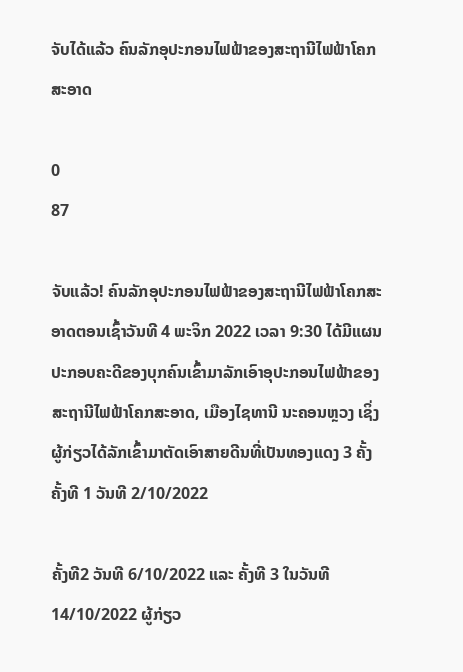ຈັບໄດ້ແລ້ວ ຄົນລັກອຸປະກອນໄຟຟ້າຂອງສະຖານີໄຟຟ້າໂຄກສະອາດ

0
87

ຈັບແລ້ວ! ຄົນລັກອຸປະກອນໄຟຟ້າຂອງສະຖານີໄຟຟ້າໂຄກສະອາດຕອນເຊົ້າວັນທີ 4 ພະຈິກ 2022 ເວລາ 9:30 ໄດ້ມີແຜນປະກອບຄະດີຂອງບຸກຄົນເຂົ້າມາລັກເອົາອຸປະກອນໄຟຟ້າຂອງສະຖານີໄຟຟ້າໂຄກສະອາດ, ເມືອງໄຊທານີ ນະຄອນຫຼວງ ເຊິ່ງຜູ້ກ່ຽວໄດ້ລັກເຂົ້າມາຕັດເອົາສາຍດີນທີ່ເປັນທອງແດງ 3 ຄັ້ງ ຄັ້ງທີ 1 ວັນທີ 2/10/2022

ຄັ້ງທີ2 ວັນທີ 6/10/2022 ແລະ ຄັ້ງທີ 3 ໃນວັນທີ 14/10/2022 ຜູ້ກ່ຽວ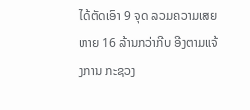ໄດ້ຕັດເອົາ 9 ຈຸດ ລວມຄວາມເສຍຫາຍ 16 ລ້ານກວ່າກີບ ອີງຕາມແຈ້ງການ ກະຊວງ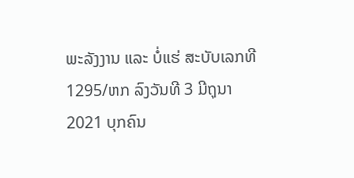ພະລັງງານ ແລະ ບໍ່ແຮ່ ສະບັບເລກທີ1295/ຫກ ລົງວັນທີ 3 ມີຖຸນາ 2021 ບຸກຄົນ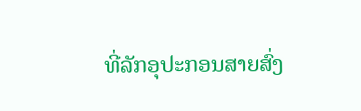ທີ່ລັກອຸປະກອນສາຍສົ່ງ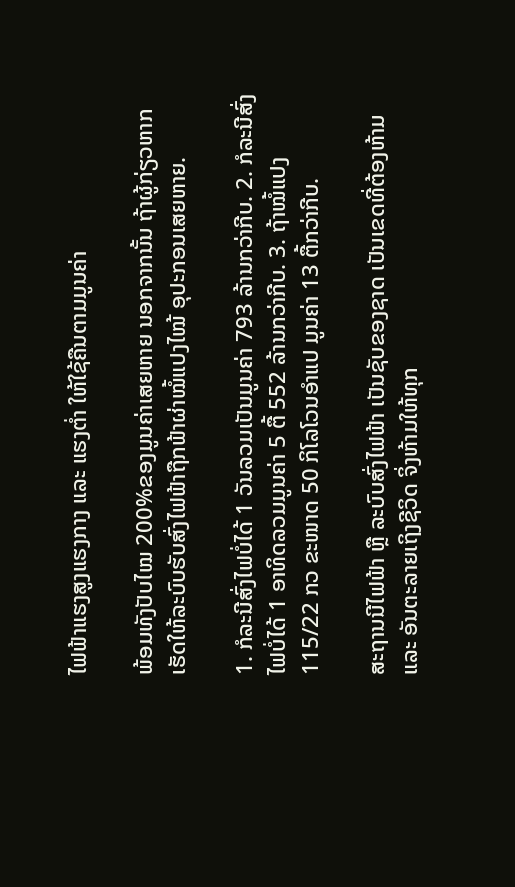ໄຟຟ້າແຮງສູງແຮງກາງ ແລະ ແຮງຕໍ່າ ໃຫ້ໃຊ້ຄືນຕາມມູນຄ່າ

ພ້ອມທັງປັບໄໝ 200%ຂອງມູນຄ່າເສຍຫາຍ ນອກຈາກນັ້ນ ຖ້າຜູ້ກ່ຽວຫາກເຮັດໃຫ້ລະບົບຮັບສົ່ງໄຟຟ້າຖືກຟ້າຜ່າໝໍ້ແປງໄໝ້ ອຸປະກອນເສຍຫາຍ.

1. ກໍລະນີສົ່ງໄຟບໍ່ໄດ້ 1 ວັນລວມເປັນມູນຄ່າ 793 ລ້ານກວ່າກີບ. 2. ກໍລະນີສົ່ງໄຟບໍ່ໄດ້ 1 ອາທິດລວມມູນຄ່າ 5 ຕື້ 552 ລ້ານກວ່າກີບ. 3. ຖ້າໝໍ້ແປງ 115/22 ກວ ຂະໜາດ 50 ກິໂລໂວນອໍາແປ ມູນຄ່າ 13 ຕື້ກວ່າກີບ.

ສະຖານນີໄຟຟ້າ ຫຼື ລະບົບສົ່ງໄຟຟ້າ ເປັນຊັບຂອງຊາດ ເປັນເຂດທີ່ຕ້ອງຫ້າມ ແລະ ອັນຕະລາຍເຖິງຊີວິດ ຈິ່ງຫ້າມໃຫ້ທຸກ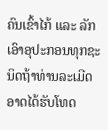ຄົນເຂົ້າໄກ້ ແລະ ລັກເອົາອຸປະກອນທຸກຊະນິດຖ້າທ່ານລະເມີດອາດໄດ້ຮັບໂທດ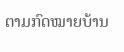ຕາມກົດໝາຍບ້ານ